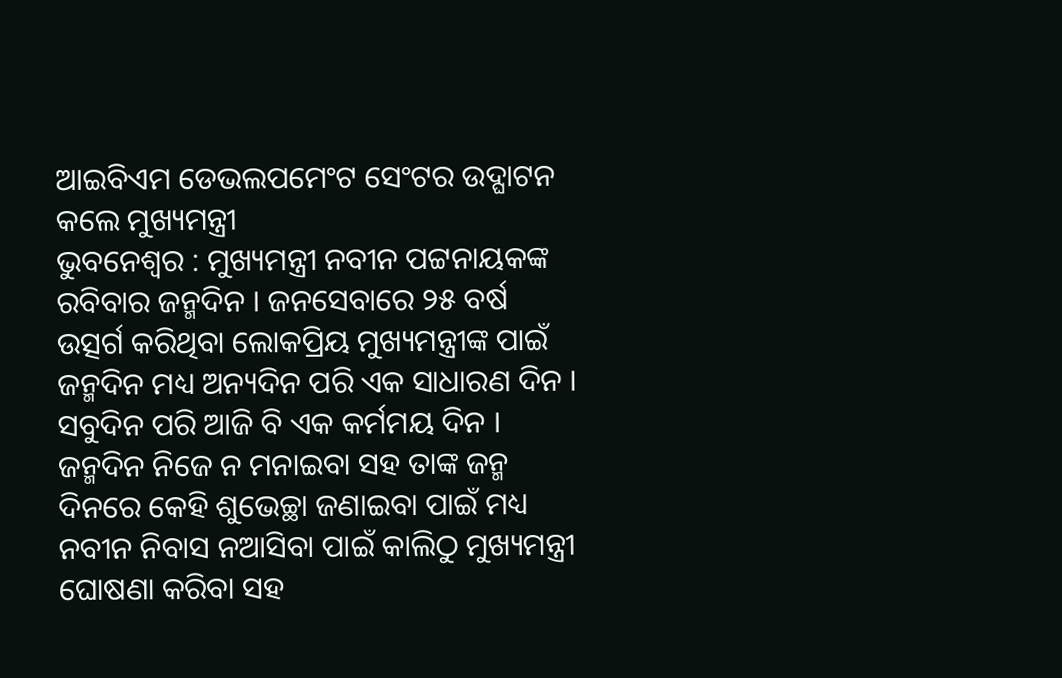ଆଇବିଏମ ଡେଭଲପମେଂଟ ସେଂଟର ଉଦ୍ଘାଟନ କଲେ ମୁଖ୍ୟମନ୍ତ୍ରୀ
ଭୁବନେଶ୍ୱର : ମୁଖ୍ୟମନ୍ତ୍ରୀ ନବୀନ ପଟ୍ଟନାୟକଙ୍କ ରବିବାର ଜନ୍ମଦିନ । ଜନସେବାରେ ୨୫ ବର୍ଷ ଉତ୍ସର୍ଗ କରିଥିବା ଲୋକପ୍ରିୟ ମୁଖ୍ୟମନ୍ତ୍ରୀଙ୍କ ପାଇଁ ଜନ୍ମଦିନ ମଧ୍ୟ ଅନ୍ୟଦିନ ପରି ଏକ ସାଧାରଣ ଦିନ । ସବୁଦିନ ପରି ଆଜି ବି ଏକ କର୍ମମୟ ଦିନ । ଜନ୍ମଦିନ ନିଜେ ନ ମନାଇବା ସହ ତାଙ୍କ ଜନ୍ମ ଦିନରେ କେହି ଶୁଭେଚ୍ଛା ଜଣାଇବା ପାଇଁ ମଧ୍ୟ ନବୀନ ନିବାସ ନଆସିବା ପାଇଁ କାଲିଠୁ ମୁଖ୍ୟମନ୍ତ୍ରୀ ଘୋଷଣା କରିବା ସହ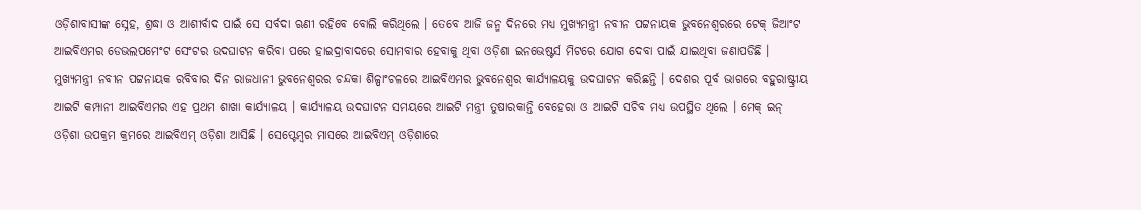ଓଡ଼ିଶାବାସୀଙ୍କ ସ୍ନେହ, ଶ୍ରଦ୍ଧା ଓ ଆଶୀର୍ବାଦ ପାଇଁ ସେ ସର୍ବଦା ଋଣୀ ରହିବେ ବୋଲି କରିଥିଲେ । ତେବେ ଆଜି ଜନ୍ମ ଦିନରେ ମଧ୍ୟ ମୁଖ୍ୟମନ୍ତ୍ରୀ ନବୀନ ପଟ୍ଟନାୟକ ଭୁବନେଶ୍ୱରରେ ଟେକ୍ ଜିଆଂଟ ଆଇବିଏମର ଡେଭଲପମେଂଟ ସେଂଟର ଉଦଘାଟନ କରିବା ପରେ ହାଇଦ୍ରାବାଦରେ ସୋମବାର ହେବାକୁ ଥିବା ଓଡ଼ିଶା ଇନଭେଷ୍ଟର୍ସ ମିଟରେ ଯୋଗ ଦେବା ପାଇଁ ଯାଇଥିବା ଜଣାପଡିଛି ।
ମୁଖ୍ୟମନ୍ତ୍ରୀ ନବୀନ ପଟ୍ଟନାୟକ ରବିବାର ଦିନ ରାଜଧାନୀ ଭୁବନେଶ୍ୱରର ଚନ୍ଦକା ଶିଳ୍ପାଂଚଳରେ ଆଇବିଏମର ଭୁବନେଶ୍ୱର କାର୍ଯ୍ୟାଳୟକୁ ଉଦଘାଟନ କରିଛନ୍ତି । ଦେଶର ପୂର୍ବ ଭାଗରେ ବହୁରାଷ୍ଟ୍ରୀୟ ଆଇଟି କମ୍ପାନୀ ଆଇବିଏମର ଏହ ପ୍ରଥମ ଶାଖା କାର୍ଯ୍ୟାଳୟ । କାର୍ଯ୍ୟାଳୟ ଉଦଘାଟନ ସମୟରେ ଆଇଟି ମନ୍ତ୍ରୀ ତୁଷାରକାନ୍ତି ବେହେରା ଓ ଆଇଟି ସଚିବ ମଧ୍ୟ ଉପସ୍ଥିତ ଥିଲେ । ମେକ୍ ଇନ୍ ଓଡ଼ିଶା ଉପକ୍ରମ କ୍ରମରେ ଆଇବିଏମ୍ ଓଡ଼ିଶା ଆସିଛି । ସେପ୍ଟେମ୍ବର ମାସରେ ଆଇବିଏମ୍ ଓଡ଼ିଶାରେ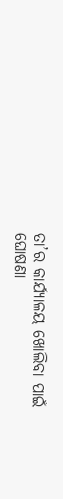ତା’ର କାର୍ଯ୍ୟାଳୟ ଖୋଲିବା ପାଇଁ ଘୋଷଣା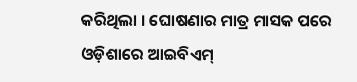କରିଥିଲା । ଘୋଷଣାର ମାତ୍ର ମାସକ ପରେ ଓଡ଼ିଶାରେ ଆଇବିଏମ୍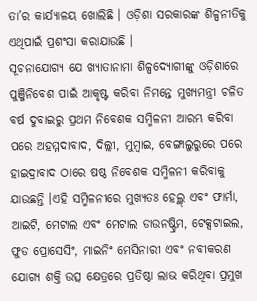ତା’ର କାର୍ଯ୍ୟାଳୟ ଖୋଲିଛି । ଓଡ଼ିଶା ସରକାରଙ୍କ ଶିଳ୍ପନୀତିକୁ ଏଥିପାଇଁ ପ୍ରଶଂସା କରାଯାଉଛି ।
ସୂଚନାଯୋଗ୍ୟ ଯେ ଖ୍ୟାତାନାମା ଶିଳ୍ପଦ୍ୟୋଗୀଙ୍କୁ ଓଡ଼ିଶାରେ ପୁଞ୍ଜିନିବେଶ ପାଇଁ ଆକୃଷ୍ଟ କରିବା ନିମନ୍ତେ ମୁଖ୍ୟମନ୍ତ୍ରୀ ଚଳିତ ବର୍ଷ ଦୁବାଇରୁ ପ୍ରଥମ ନିବେଶକ ସମ୍ମିଳନୀ ଆରମ୍ଭ କରିବା ପରେ ଅହମ୍ମଦାବାଦ, ଦିଲ୍ଲୀ, ମୁମ୍ବାଇ, ବେଙ୍ଗାଲୁରୁରେ ପରେ ହାଇଦ୍ରାବାଦ ଠାରେ ଷଷ୍ଠ ନିବେଶକ ସମ୍ମିଳନୀ କରିବାକୁ ଯାଉଛନ୍ତି ।ଏହି ସମ୍ମିଳନୀରେ ମୁଖ୍ୟତଃ ହେଲ୍ଥ୍ ଏବଂ ଫାର୍ମା, ଆଇଟି, ମେଟାଲ ଏବଂ ମେଟାଲ ଡାଉନଷ୍ଟ୍ରିମ, ଟେକ୍ସଟାଇଲ, ଫୁଡ ପ୍ରୋସେସିଂ, ମାଇନିଂ ମେସିନାରୀ ଏବଂ ନବୀକରଣ ଯୋଗ୍ୟ ଶକ୍ତି ଉତ୍ସ କ୍ଷେତ୍ରରେ ପ୍ରତିଷ୍ଠା ଲାଭ କରିଥିବା ପ୍ରମୁଖ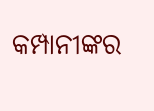କମ୍ପାନୀଙ୍କର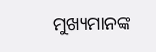ମୁଖ୍ୟମାନଙ୍କ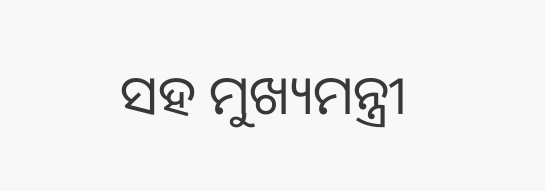ସହ ମୁଖ୍ୟମନ୍ତ୍ରୀ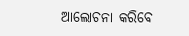ଆଲୋଚନା କରିବେ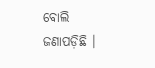ବୋଲି ଜଣାପଡ଼ିଛି ।